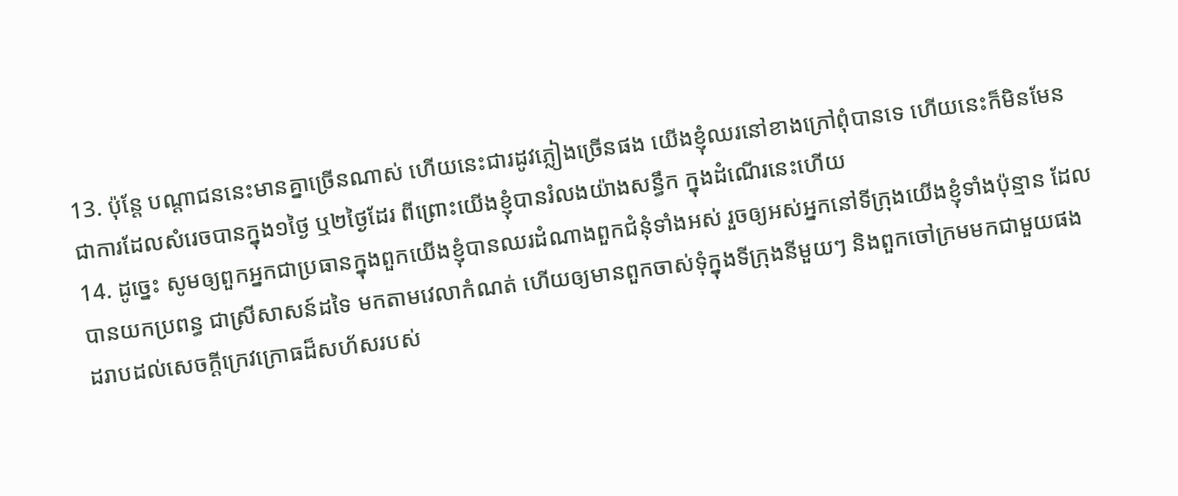13. ប៉ុន្តែ បណ្តាជននេះមានគ្នាច្រើនណាស់ ហើយនេះជារដូវភ្លៀងច្រើនផង យើងខ្ញុំឈរនៅខាងក្រៅពុំបានទេ ហើយនេះក៏មិនមែនជាការដែលសំរេចបានក្នុង១ថ្ងៃ ឬ២ថ្ងៃដែរ ពីព្រោះយើងខ្ញុំបានរំលងយ៉ាងសន្ធឹក ក្នុងដំណើរនេះហើយ
14. ដូច្នេះ សូមឲ្យពួកអ្នកជាប្រធានក្នុងពួកយើងខ្ញុំបានឈរដំណាងពួកជំនុំទាំងអស់ រួចឲ្យអស់អ្នកនៅទីក្រុងយើងខ្ញុំទាំងប៉ុន្មាន ដែលបានយកប្រពន្ធ ជាស្រីសាសន៍ដទៃ មកតាមវេលាកំណត់ ហើយឲ្យមានពួកចាស់ទុំក្នុងទីក្រុងនីមួយៗ និងពួកចៅក្រមមកជាមួយផង ដរាបដល់សេចក្តីក្រេវក្រោធដ៏សហ័សរបស់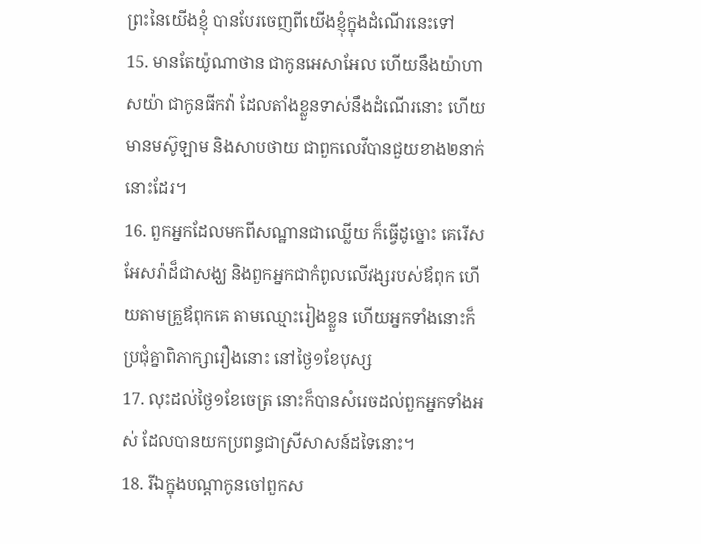ព្រះនៃយើងខ្ញុំ បានបែរចេញពីយើងខ្ញុំក្នុងដំណើរនេះទៅ
15. មានតែយ៉ូណាថាន ជាកូនអេសាអែល ហើយនឹងយ៉ាហាសយ៉ា ជាកូនធីកវ៉ា ដែលតាំងខ្លួនទាស់នឹងដំណើរនោះ ហើយមានមស៊ូឡាម និងសាបថាយ ជាពួកលេវីបានជួយខាង២នាក់នោះដែរ។
16. ពួកអ្នកដែលមកពីសណ្ឋានជាឈ្លើយ ក៏ធ្វើដូច្នោះ គេរើសអែសរ៉ាដ៏ជាសង្ឃ និងពួកអ្នកជាកំពូលលើវង្សរបស់ឪពុក ហើយតាមគ្រួឪពុកគេ តាមឈ្មោះរៀងខ្លួន ហើយអ្នកទាំងនោះក៏ប្រជុំគ្នាពិភាក្សារឿងនោះ នៅថ្ងៃ១ខែបុស្ស
17. លុះដល់ថ្ងៃ១ខែចេត្រ នោះក៏បានសំរេចដល់ពួកអ្នកទាំងអស់ ដែលបានយកប្រពន្ធជាស្រីសាសន៍ដទៃនោះ។
18. រីឯក្នុងបណ្តាកូនចៅពួកស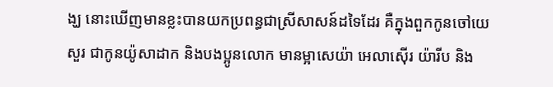ង្ឃ នោះឃើញមានខ្លះបានយកប្រពន្ធជាស្រីសាសន៍ដទៃដែរ គឺក្នុងពួកកូនចៅយេសួរ ជាកូនយ៉ូសាដាក និងបងប្អូនលោក មានម្អាសេយ៉ា អេលាស៊ើរ យ៉ារីប និង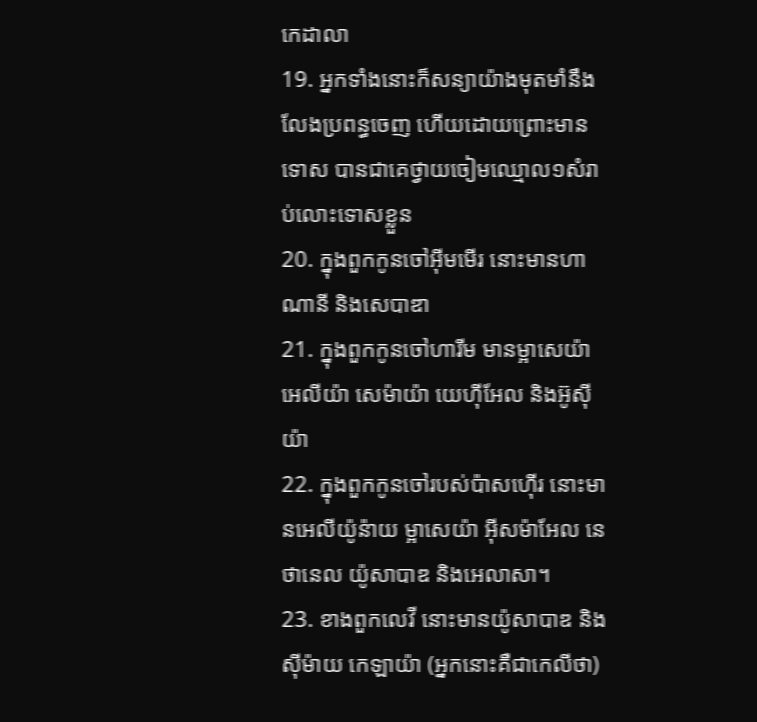កេដាលា
19. អ្នកទាំងនោះក៏សន្យាយ៉ាងមុតមាំនឹងលែងប្រពន្ធចេញ ហើយដោយព្រោះមានទោស បានជាគេថ្វាយចៀមឈ្មោល១សំរាប់លោះទោសខ្លួន
20. ក្នុងពួកកូនចៅអ៊ីមមើរ នោះមានហាណានី និងសេបាឌា
21. ក្នុងពួកកូនចៅហារីម មានម្អាសេយ៉ា អេលីយ៉ា សេម៉ាយ៉ា យេហ៊ីអែល និងអ៊ូស៊ីយ៉ា
22. ក្នុងពួកកូនចៅរបស់ប៉ាសហ៊ើរ នោះមានអេលីយ៉ូន៉ាយ ម្អាសេយ៉ា អ៊ីសម៉ាអែល នេថានេល យ៉ូសាបាឌ និងអេលាសា។
23. ខាងពួកលេវី នោះមានយ៉ូសាបាឌ និងស៊ីម៉ាយ កេឡាយ៉ា (អ្នកនោះគឺជាកេលីថា)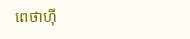ពេថាហ៊ី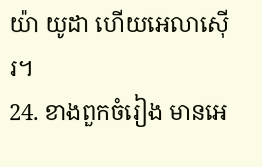យ៉ា យូដា ហើយអេលាស៊ើរ។
24. ខាងពួកចំរៀង មានអេ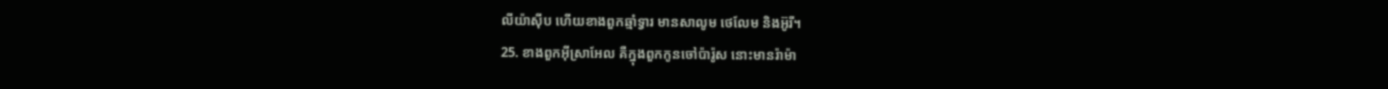លីយ៉ាស៊ីប ហើយខាងពួកឆ្មាំទ្វារ មានសាលូម ថេលែម និងអ៊ូរី។
25. ខាងពួកអ៊ីស្រាអែល គឺក្នុងពួកកូនចៅប៉ារ៉ូស នោះមានរ៉ាម៉ា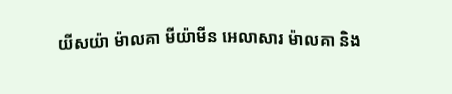យីសយ៉ា ម៉ាលគា មីយ៉ាមីន អេលាសារ ម៉ាលគា និង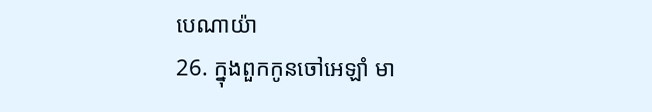បេណាយ៉ា
26. ក្នុងពួកកូនចៅអេឡាំ មា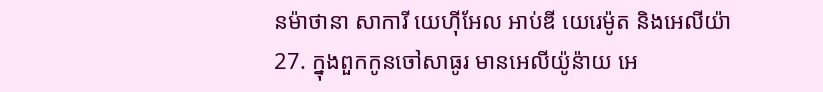នម៉ាថានា សាការី យេហ៊ីអែល អាប់ឌី យេរេម៉ូត និងអេលីយ៉ា
27. ក្នុងពួកកូនចៅសាធូរ មានអេលីយ៉ូន៉ាយ អេ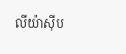លីយ៉ាស៊ីប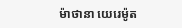ម៉ាថានា យេរេម៉ូត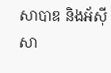សាបាឌ និងអ័ស៊ីសា